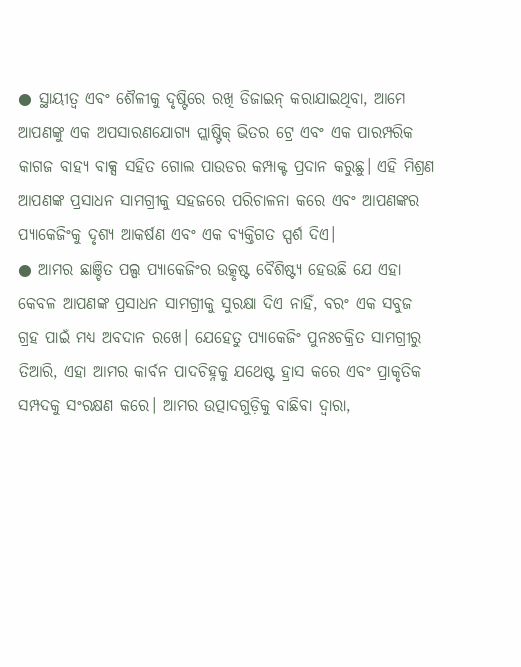● ସ୍ଥାୟୀତ୍ୱ ଏବଂ ଶୈଳୀକୁ ଦୃଷ୍ଟିରେ ରଖି ଡିଜାଇନ୍ କରାଯାଇଥିବା, ଆମେ ଆପଣଙ୍କୁ ଏକ ଅପସାରଣଯୋଗ୍ୟ ପ୍ଲାଷ୍ଟିକ୍ ଭିତର ଟ୍ରେ ଏବଂ ଏକ ପାରମ୍ପରିକ କାଗଜ ବାହ୍ୟ ବାକ୍ସ ସହିତ ଗୋଲ ପାଉଡର କମ୍ପାକ୍ଟ ପ୍ରଦାନ କରୁଛୁ। ଏହି ମିଶ୍ରଣ ଆପଣଙ୍କ ପ୍ରସାଧନ ସାମଗ୍ରୀକୁ ସହଜରେ ପରିଚାଳନା କରେ ଏବଂ ଆପଣଙ୍କର ପ୍ୟାକେଜିଂକୁ ଦୃଶ୍ୟ ଆକର୍ଷଣ ଏବଂ ଏକ ବ୍ୟକ୍ତିଗତ ସ୍ପର୍ଶ ଦିଏ।
● ଆମର ଛାଞ୍ଚିତ ପଲ୍ପ ପ୍ୟାକେଜିଂର ଉତ୍କୃଷ୍ଟ ବୈଶିଷ୍ଟ୍ୟ ହେଉଛି ଯେ ଏହା କେବଳ ଆପଣଙ୍କ ପ୍ରସାଧନ ସାମଗ୍ରୀକୁ ସୁରକ୍ଷା ଦିଏ ନାହିଁ, ବରଂ ଏକ ସବୁଜ ଗ୍ରହ ପାଇଁ ମଧ୍ୟ ଅବଦାନ ରଖେ। ଯେହେତୁ ପ୍ୟାକେଜିଂ ପୁନଃଚକ୍ରିତ ସାମଗ୍ରୀରୁ ତିଆରି, ଏହା ଆମର କାର୍ବନ ପାଦଚିହ୍ନକୁ ଯଥେଷ୍ଟ ହ୍ରାସ କରେ ଏବଂ ପ୍ରାକୃତିକ ସମ୍ପଦକୁ ସଂରକ୍ଷଣ କରେ। ଆମର ଉତ୍ପାଦଗୁଡ଼ିକୁ ବାଛିବା ଦ୍ୱାରା,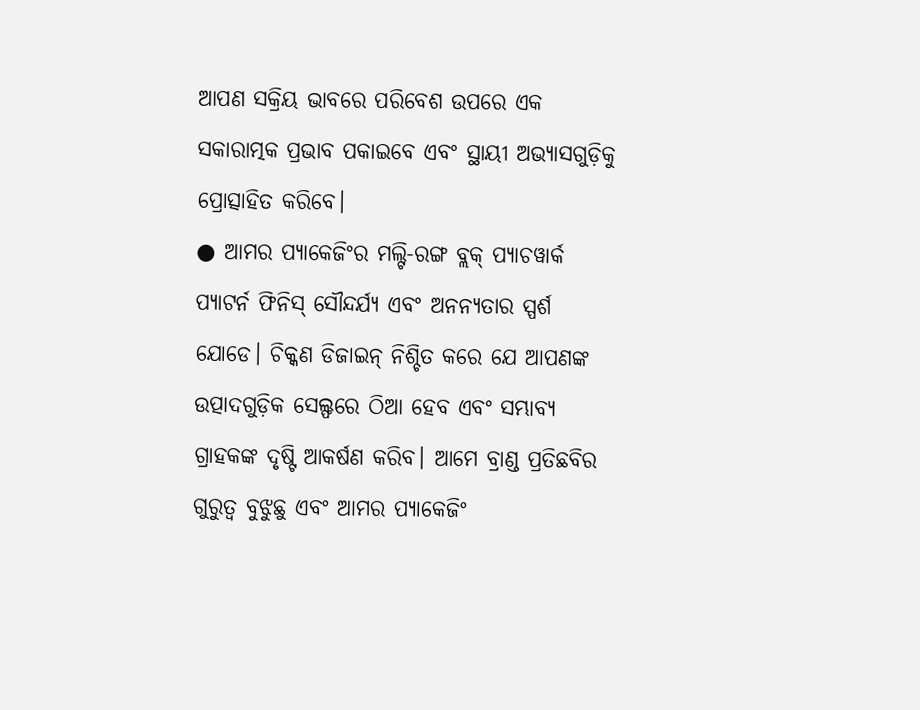ଆପଣ ସକ୍ରିୟ ଭାବରେ ପରିବେଶ ଉପରେ ଏକ ସକାରାତ୍ମକ ପ୍ରଭାବ ପକାଇବେ ଏବଂ ସ୍ଥାୟୀ ଅଭ୍ୟାସଗୁଡ଼ିକୁ ପ୍ରୋତ୍ସାହିତ କରିବେ।
● ଆମର ପ୍ୟାକେଜିଂର ମଲ୍ଟି-ରଙ୍ଗ ବ୍ଲକ୍ ପ୍ୟାଚୱାର୍କ ପ୍ୟାଟର୍ନ ଫିନିସ୍ ସୌନ୍ଦର୍ଯ୍ୟ ଏବଂ ଅନନ୍ୟତାର ସ୍ପର୍ଶ ଯୋଡେ। ଚିକ୍କଣ ଡିଜାଇନ୍ ନିଶ୍ଚିତ କରେ ଯେ ଆପଣଙ୍କ ଉତ୍ପାଦଗୁଡ଼ିକ ସେଲ୍ଫରେ ଠିଆ ହେବ ଏବଂ ସମ୍ଭାବ୍ୟ ଗ୍ରାହକଙ୍କ ଦୃଷ୍ଟି ଆକର୍ଷଣ କରିବ। ଆମେ ବ୍ରାଣ୍ଡ ପ୍ରତିଛବିର ଗୁରୁତ୍ୱ ବୁଝୁଛୁ ଏବଂ ଆମର ପ୍ୟାକେଜିଂ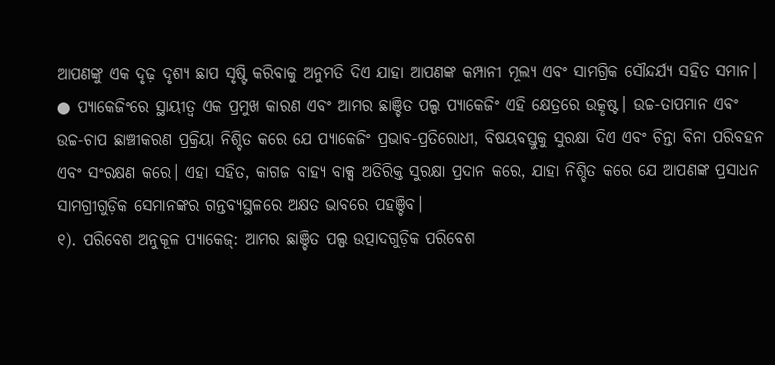ଆପଣଙ୍କୁ ଏକ ଦୃଢ଼ ଦୃଶ୍ୟ ଛାପ ସୃଷ୍ଟି କରିବାକୁ ଅନୁମତି ଦିଏ ଯାହା ଆପଣଙ୍କ କମ୍ପାନୀ ମୂଲ୍ୟ ଏବଂ ସାମଗ୍ରିକ ସୌନ୍ଦର୍ଯ୍ୟ ସହିତ ସମାନ।
● ପ୍ୟାକେଜିଂରେ ସ୍ଥାୟୀତ୍ୱ ଏକ ପ୍ରମୁଖ କାରଣ ଏବଂ ଆମର ଛାଞ୍ଚିତ ପଲ୍ପ ପ୍ୟାକେଜିଂ ଏହି କ୍ଷେତ୍ରରେ ଉତ୍କୃଷ୍ଟ। ଉଚ୍ଚ-ତାପମାନ ଏବଂ ଉଚ୍ଚ-ଚାପ ଛାଞ୍ଚୀକରଣ ପ୍ରକ୍ରିୟା ନିଶ୍ଚିତ କରେ ଯେ ପ୍ୟାକେଜିଂ ପ୍ରଭାବ-ପ୍ରତିରୋଧୀ, ବିଷୟବସ୍ତୁକୁ ସୁରକ୍ଷା ଦିଏ ଏବଂ ଚିନ୍ତା ବିନା ପରିବହନ ଏବଂ ସଂରକ୍ଷଣ କରେ। ଏହା ସହିତ, କାଗଜ ବାହ୍ୟ ବାକ୍ସ ଅତିରିକ୍ତ ସୁରକ୍ଷା ପ୍ରଦାନ କରେ, ଯାହା ନିଶ୍ଚିତ କରେ ଯେ ଆପଣଙ୍କ ପ୍ରସାଧନ ସାମଗ୍ରୀଗୁଡ଼ିକ ସେମାନଙ୍କର ଗନ୍ତବ୍ୟସ୍ଥଳରେ ଅକ୍ଷତ ଭାବରେ ପହଞ୍ଚିବ।
୧). ପରିବେଶ ଅନୁକୂଳ ପ୍ୟାକେଜ୍: ଆମର ଛାଞ୍ଚିତ ପଲ୍ପ ଉତ୍ପାଦଗୁଡ଼ିକ ପରିବେଶ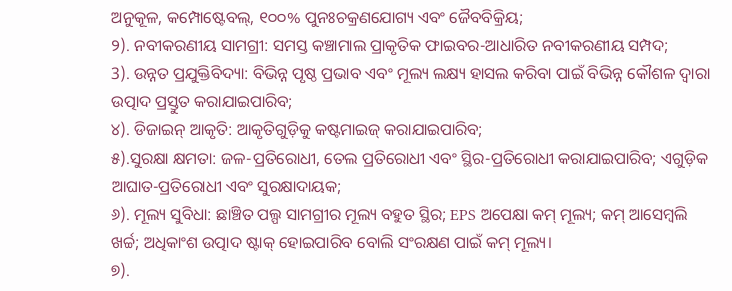ଅନୁକୂଳ, କମ୍ପୋଷ୍ଟେବଲ୍, ୧୦୦% ପୁନଃଚକ୍ରଣଯୋଗ୍ୟ ଏବଂ ଜୈବବିକ୍ରିୟ;
୨). ନବୀକରଣୀୟ ସାମଗ୍ରୀ: ସମସ୍ତ କଞ୍ଚାମାଲ ପ୍ରାକୃତିକ ଫାଇବର-ଆଧାରିତ ନବୀକରଣୀୟ ସମ୍ପଦ;
3). ଉନ୍ନତ ପ୍ରଯୁକ୍ତିବିଦ୍ୟା: ବିଭିନ୍ନ ପୃଷ୍ଠ ପ୍ରଭାବ ଏବଂ ମୂଲ୍ୟ ଲକ୍ଷ୍ୟ ହାସଲ କରିବା ପାଇଁ ବିଭିନ୍ନ କୌଶଳ ଦ୍ୱାରା ଉତ୍ପାଦ ପ୍ରସ୍ତୁତ କରାଯାଇପାରିବ;
୪). ଡିଜାଇନ୍ ଆକୃତି: ଆକୃତିଗୁଡ଼ିକୁ କଷ୍ଟମାଇଜ୍ କରାଯାଇପାରିବ;
୫).ସୁରକ୍ଷା କ୍ଷମତା: ଜଳ-ପ୍ରତିରୋଧୀ, ତେଲ ପ୍ରତିରୋଧୀ ଏବଂ ସ୍ଥିର-ପ୍ରତିରୋଧୀ କରାଯାଇପାରିବ; ଏଗୁଡ଼ିକ ଆଘାତ-ପ୍ରତିରୋଧୀ ଏବଂ ସୁରକ୍ଷାଦାୟକ;
୬). ମୂଲ୍ୟ ସୁବିଧା: ଛାଞ୍ଚିତ ପଲ୍ପ ସାମଗ୍ରୀର ମୂଲ୍ୟ ବହୁତ ସ୍ଥିର; EPS ଅପେକ୍ଷା କମ୍ ମୂଲ୍ୟ; କମ୍ ଆସେମ୍ବଲି ଖର୍ଚ୍ଚ; ଅଧିକାଂଶ ଉତ୍ପାଦ ଷ୍ଟାକ୍ ହୋଇପାରିବ ବୋଲି ସଂରକ୍ଷଣ ପାଇଁ କମ୍ ମୂଲ୍ୟ।
୭).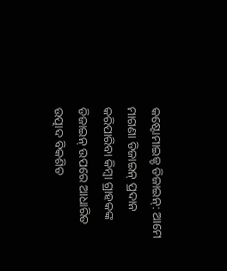କଷ୍ଟୋମାଇଜ୍ଡ ଡିଜାଇନ୍: ଆମେ ମାଗଣା ଡିଜାଇନ୍ ପ୍ରଦାନ କରିପାରିବା କିମ୍ବା ଗ୍ରାହକଙ୍କ ଡିଜାଇନ୍ ଉପରେ ଆଧାରିତ ଉତ୍ପାଦ ବିକଶିତ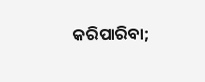କରିପାରିବା;